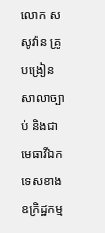លោក ស សូវ៉ាន គ្រូបង្រៀនសាលាច្បាប់ និងជាមេធាវីឯកទេសខាងឧក្រិដ្ឋកម្ម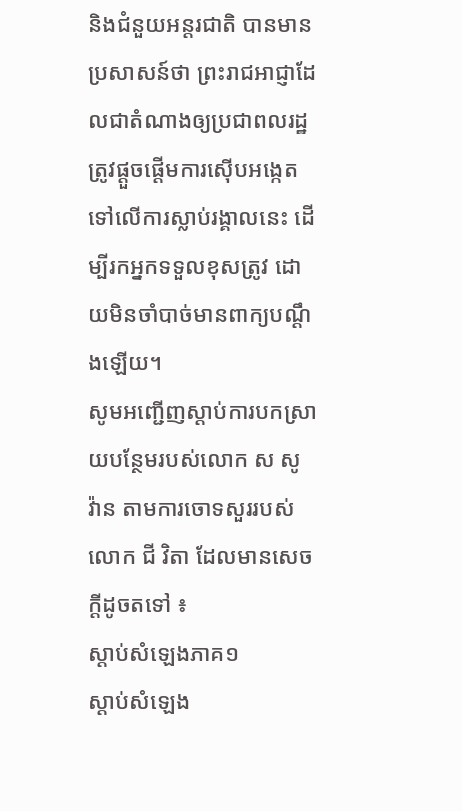និងជំនួយអន្តរជាតិ បានមានប្រសាសន៍ថា ព្រះរាជអាជ្ញាដែលជាតំណាងឲ្យប្រជាពលរដ្ឋត្រូវផ្ដួចផ្ដើមការស៊ើបអង្កេតទៅលើការស្លាប់រង្គាលនេះ ដើម្បីរកអ្នកទទួលខុសត្រូវ ដោយមិនចាំបាច់មានពាក្យបណ្ដឹងឡើយ។
សូមអញ្ជើញស្ដាប់ការបកស្រាយបន្ថែមរបស់លោក ស សូ វ៉ាន តាមការចោទសួររបស់លោក ជី វិតា ដែលមានសេចក្ដីដូចតទៅ ៖
ស្ដាប់សំឡេងភាគ១
ស្ដាប់សំឡេង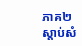ភាគ២
ស្ដាប់សំ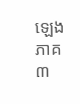ឡេងភាគ៣